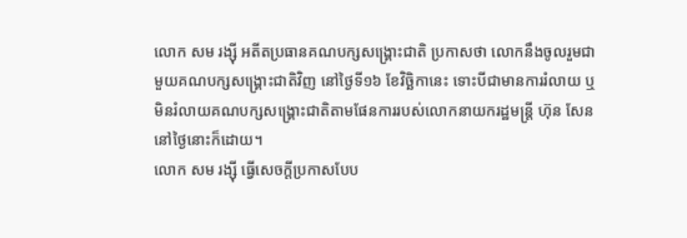លោក សម រង្ស៊ី អតីតប្រធានគណបក្សសង្គ្រោះជាតិ ប្រកាសថា លោកនឹងចូលរួមជាមួយគណបក្សសង្គ្រោះជាតិវិញ នៅថ្ងៃទី១៦ ខែវិច្ឆិកានេះ ទោះបីជាមានការរំលាយ ឬមិនរំលាយគណបក្សសង្គ្រោះជាតិតាមផែនការរបស់លោកនាយករដ្ឋមន្ត្រី ហ៊ុន សែន នៅថ្ងៃនោះក៏ដោយ។
លោក សម រង្ស៊ី ធ្វើសេចក្តីប្រកាសបែប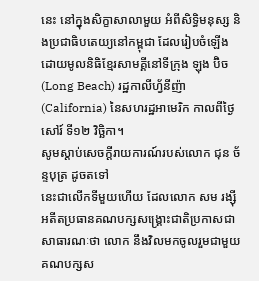នេះ នៅក្នុងសិក្ខាសាលាមួយ អំពីសិទ្ធិមនុស្ស និងប្រជាធិបតេយ្យនៅកម្ពុជា ដែលរៀបចំឡើងដោយមូលនិធិខ្មែរសាមគ្គីនៅទីក្រុង ឡុង ប៊ិច (Long Beach) រដ្ឋកាលីហ្វ័នីញ៉ា (California) នៃសហរដ្ឋអាមេរិក កាលពីថ្ងៃសៅរ៍ ទី១២ វិច្ឆិកា។
សូមស្ដាប់សេចក្ដីរាយការណ៍របស់លោក ជុន ច័ន្ទបុត្រ ដូចតទៅ
នេះជាលើកទីមួយហើយ ដែលលោក សម រង្ស៊ី អតីតប្រធានគណបក្សសង្គ្រោះជាតិប្រកាសជាសាធារណៈថា លោក នឹងវិលមកចូលរួមជាមួយគណបក្សស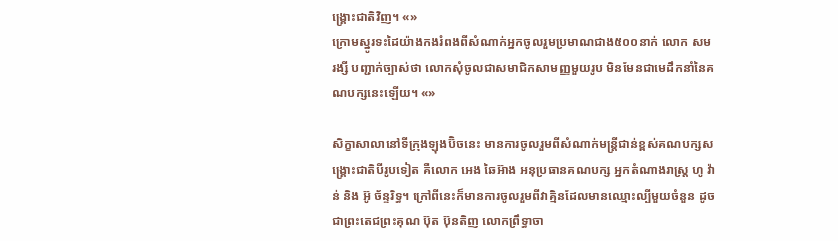ង្គ្រោះជាតិវិញ។ «»
ក្រោមស្នូរទះដៃយ៉ាងកងរំពងពីសំណាក់អ្នកចូលរួមប្រមាណជាង៥០០នាក់ លោក សម រង្សី បញ្ជាក់ច្បាស់ថា លោកសុំចូលជាសមាជិកសាមញ្ញមួយរូប មិនមែនជាមេដឹកនាំនៃគណបក្សនេះឡើយ។ «»

សិក្ខាសាលានៅទីក្រុងឡុងប៊ិចនេះ មានការចូលរួមពីសំណាក់មន្ត្រីជាន់ខ្ពស់គណបក្សសង្គ្រោះជាតិបីរូបទៀត គឺលោក អេង ឆៃអ៊ាង អនុប្រធានគណបក្ស អ្នកតំណាងរាស្ត្រ ហូ វ៉ាន់ និង អ៊ូ ច័ន្ទរិទ្ធ។ ក្រៅពីនេះក៏មានការចូលរួមពីវាគ្មិនដែលមានឈ្មោះល្បីមួយចំនួន ដូចជាព្រះតេជព្រះគុណ ប៊ុត ប៊ុនតិញ លោកព្រឹទ្ធាចា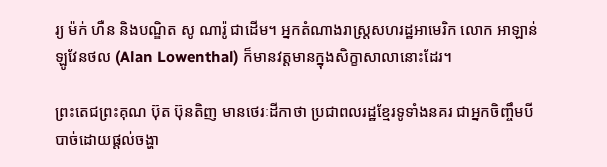រ្យ ម៉ក់ ហឺន និងបណ្ឌិត សូ ណារ៉ូ ជាដើម។ អ្នកតំណាងរាស្ត្រសហរដ្ឋអាមេរិក លោក អាឡាន់ ឡូវែនថល (Alan Lowenthal) ក៏មានវត្តមានក្នុងសិក្ខាសាលានោះដែរ។

ព្រះតេជព្រះគុណ ប៊ុត ប៊ុនតិញ មានថេរៈដីកាថា ប្រជាពលរដ្ឋខ្មែរទូទាំងនគរ ជាអ្នកចិញ្ចឹមបីបាច់ដោយផ្ដល់ចង្ហា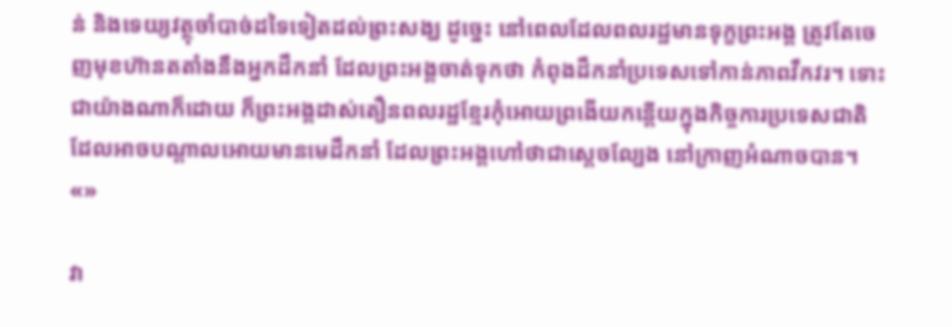ន់ និងទេយ្យវត្ថុចាំបាច់ដទៃទៀតដល់ព្រះសង្ឃ ដូច្នេះ នៅពេលដែលពលរដ្ឋមានទុក្ខព្រះអង្គ ត្រូវតែចេញមុខហ៊ានតតាំងនឹងអ្នកដឹកនាំ ដែលព្រះអង្គចាត់ទុកថា កំពុងដឹកនាំប្រទេសទៅកាន់ភាពវឹកវរ។ ទោះជាយ៉ាងណាក៏ដោយ ក៏ព្រះអង្គដាស់តឿនពលរដ្ឋខ្មែរកុំអោយព្រងើយកន្តើយក្នុងកិច្ចការប្រទេសជាតិ ដែលអាចបណ្ដាលអោយមានមេដឹកនាំ ដែលព្រះអង្គហៅថាជាស្ដេចល្បែង នៅក្រាញអំណាចបាន។ «»

វា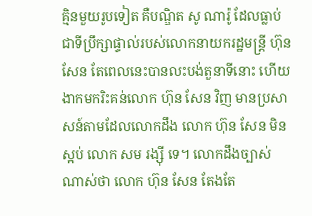គ្មិនមួយរូបទៀត គឺបណ្ឌិត សូ ណារ៉ូ ដែលធ្លាប់ជាទីប្រឹក្សាផ្ទាល់របស់លោកនាយករដ្ឋមន្ត្រី ហ៊ុន សែន តែពេលនេះបានលះបង់តួនាទីនោះ ហើយងាកមករិះគន់លោក ហ៊ុន សែន វិញ មានប្រសាសន៍តាមដែលលោកដឹង លោក ហ៊ុន សែន មិនស្អប់ លោក សម រង្ស៊ី ទេ។ លោកដឹងច្បាស់ណាស់ថា លោក ហ៊ុន សែន តែងតែ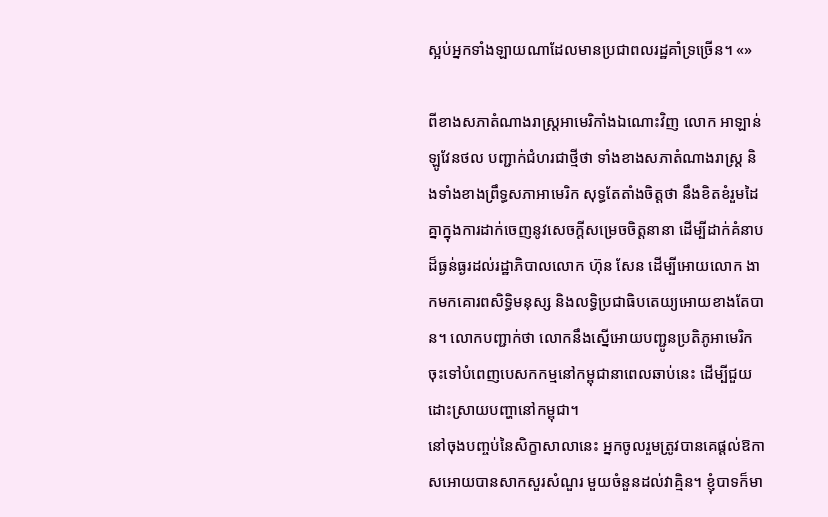ស្អប់អ្នកទាំងឡាយណាដែលមានប្រជាពលរដ្ឋគាំទ្រច្រើន។ «»

ពីខាងសភាតំណាងរាស្ត្រអាមេរិកាំងឯណោះវិញ លោក អាឡាន់ ឡូវែនថល បញ្ជាក់ជំហរជាថ្មីថា ទាំងខាងសភាតំណាងរាស្ត្រ និងទាំងខាងព្រឹទ្ធសភាអាមេរិក សុទ្ធតែតាំងចិត្តថា នឹងខិតខំរួមដៃគ្នាក្នុងការដាក់ចេញនូវសេចក្ដីសម្រេចចិត្តនានា ដើម្បីដាក់គំនាបដ៏ធ្ងន់ធ្ងរដល់រដ្ឋាភិបាលលោក ហ៊ុន សែន ដើម្បីអោយលោក ងាកមកគោរពសិទ្ធិមនុស្ស និងលទ្ធិប្រជាធិបតេយ្យអោយខាងតែបាន។ លោកបញ្ជាក់ថា លោកនឹងស្នើអោយបញ្ជូនប្រតិភូអាមេរិក ចុះទៅបំពេញបេសកកម្មនៅកម្ពុជានាពេលឆាប់នេះ ដើម្បីជួយដោះស្រាយបញ្ហានៅកម្ពុជា។
នៅចុងបញ្ចប់នៃសិក្ខាសាលានេះ អ្នកចូលរួមត្រូវបានគេផ្ដល់ឱកាសអោយបានសាកសួរសំណួរ មួយចំនួនដល់វាគ្មិន។ ខ្ញុំបាទក៏មា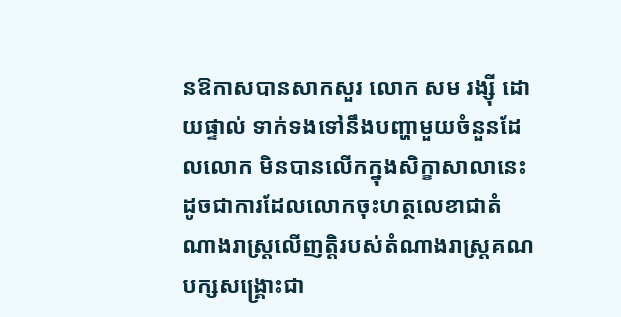នឱកាសបានសាកសួរ លោក សម រង្ស៊ី ដោយផ្ទាល់ ទាក់ទងទៅនឹងបញ្ហាមួយចំនួនដែលលោក មិនបានលើកក្នុងសិក្ខាសាលានេះ ដូចជាការដែលលោកចុះហត្ថលេខាជាតំណាងរាស្ត្រលើញត្តិរបស់តំណាងរាស្ត្រគណបក្សសង្គ្រោះជា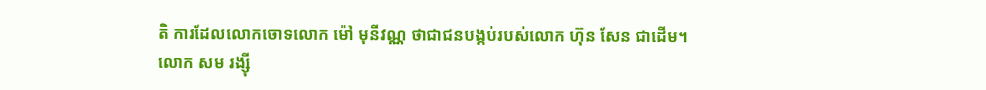តិ ការដែលលោកចោទលោក ម៉ៅ មុនីវណ្ណ ថាជាជនបង្កប់របស់លោក ហ៊ុន សែន ជាដើម។
លោក សម រង្ស៊ី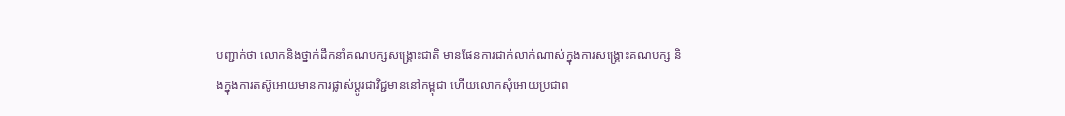បញ្ជាក់ថា លោកនិងថ្នាក់ដឹកនាំគណបក្សសង្គ្រោះជាតិ មានផែនការជាក់លាក់ណាស់ក្នុងការសង្គ្រោះគណបក្ស និងក្នុងការតស៊ូអោយមានការផ្លាស់ប្ដូរជាវិជ្ជមាននៅកម្ពុជា ហើយលោកសុំអោយប្រជាព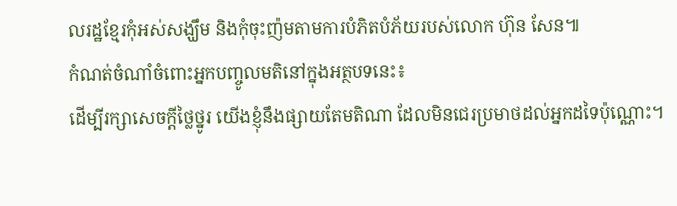លរដ្ឋខ្មែរកុំអស់សង្ឃឹម និងកុំចុះញ៉មតាមការបំភិតបំភ័យរបស់លោក ហ៊ុន សែន៕
កំណត់ចំណាំចំពោះអ្នកបញ្ចូលមតិនៅក្នុងអត្ថបទនេះ៖
ដើម្បីរក្សាសេចក្ដីថ្លៃថ្នូរ យើងខ្ញុំនឹងផ្សាយតែមតិណា ដែលមិនជេរប្រមាថដល់អ្នកដទៃប៉ុណ្ណោះ។